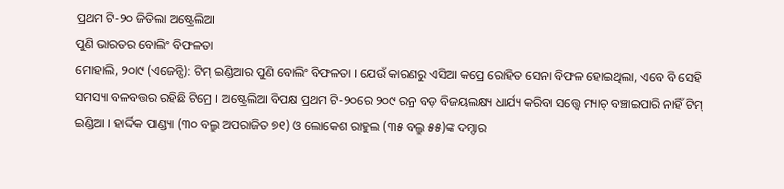ପ୍ରଥମ ଟି-୨୦ ଜିତିଲା ଅଷ୍ଟ୍ରେଲିଆ
ପୁଣି ଭାରତର ବୋଲିଂ ବିଫଳତା
ମୋହାଲି, ୨୦ା୯ (ଏଜେନ୍ସି): ଟିମ୍ ଇଣ୍ଡିଆର ପୁଣି ବୋଲିଂ ବିଫଳତା । ଯେଉଁ କାରଣରୁ ଏସିଆ କପ୍ରେ ରୋହିତ ସେନା ବିଫଳ ହୋଇଥିଲା, ଏବେ ବି ସେହି ସମସ୍ୟା ବଳବତ୍ତର ରହିଛି ଟିମ୍ରେ । ଅଷ୍ଟ୍ରେଲିଆ ବିପକ୍ଷ ପ୍ରଥମ ଟି-୨୦ରେ ୨୦୯ ରନ୍ର ବଡ଼ ବିଜୟଲକ୍ଷ୍ୟ ଧାର୍ଯ୍ୟ କରିବା ସତ୍ତ୍ୱେ ମ୍ୟାଚ୍ ବଞ୍ଚାଇପାରି ନାହିଁ ଟିମ୍ ଇଣ୍ଡିଆ । ହାର୍ଦ୍ଦିକ ପାଣ୍ଡ୍ୟା (୩୦ ବଲ୍ରୁ ଅପରାଜିତ ୭୧) ଓ ଲୋକେଶ ରାହୁଲ (୩୫ ବଲ୍ରୁ ୫୫)ଙ୍କ ଦମ୍ଦାର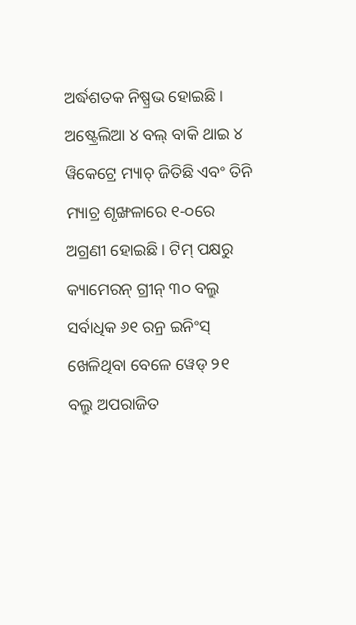ଅର୍ଦ୍ଧଶତକ ନିଷ୍ପ୍ରଭ ହୋଇଛି ।
ଅଷ୍ଟ୍ରେଲିଆ ୪ ବଲ୍ ବାକି ଥାଇ ୪ ୱିକେଟ୍ରେ ମ୍ୟାଚ୍ ଜିତିଛି ଏବଂ ତିନି ମ୍ୟାଚ୍ର ଶୃଙ୍ଖଳାରେ ୧-୦ରେ ଅଗ୍ରଣୀ ହୋଇଛି । ଟିମ୍ ପକ୍ଷରୁ କ୍ୟାମେରନ୍ ଗ୍ରୀନ୍ ୩୦ ବଲ୍ରୁ ସର୍ବାଧିକ ୬୧ ରନ୍ର ଇନିଂସ୍ ଖେଳିଥିବା ବେଳେ ୱେଡ୍ ୨୧ ବଲ୍ରୁ ଅପରାଜିତ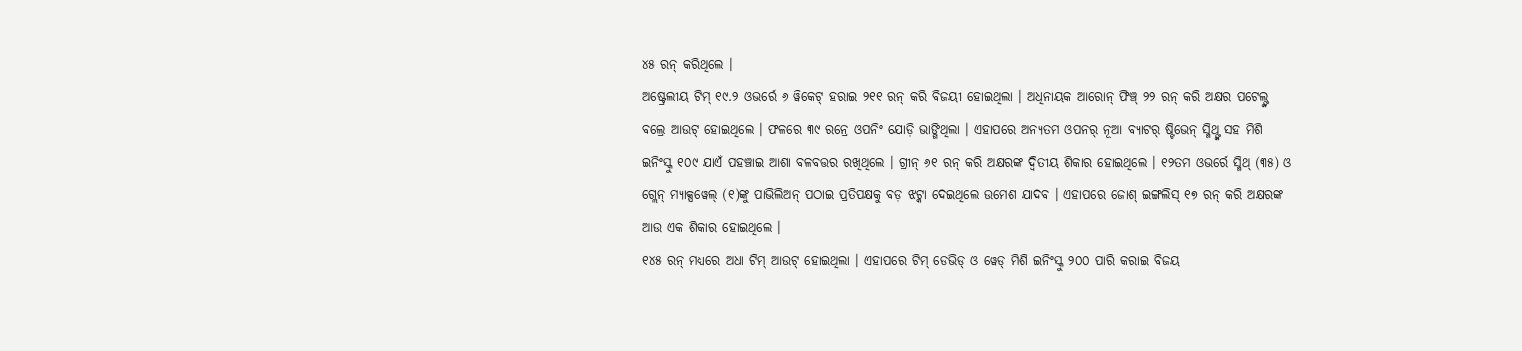୪୫ ରନ୍ କରିଥିଲେ ।
ଅଷ୍ଟ୍ରେଲୀୟ ଟିମ୍ ୧୯.୨ ଓଭର୍ରେ ୬ ୱିକେଟ୍ ହରାଇ ୨୧୧ ରନ୍ କରି ବିଜୟୀ ହୋଇଥିଲା । ଅଧିନାୟକ ଆରୋନ୍ ଫିଞ୍ଚ୍ ୨୨ ରନ୍ କରି ଅକ୍ଷର ପଟେଲ୍ଙ୍କ ବଲ୍ରେ ଆଉଟ୍ ହୋଇଥିଲେ । ଫଳରେ ୩୯ ରନ୍ରେ ଓପନିଂ ଯୋଡ଼ି ଭାଙ୍ଗିଥିଲା । ଏହାପରେ ଅନ୍ୟତମ ଓପନର୍ ନୂଆ ବ୍ୟାଟର୍ ଷ୍ଟିଭେନ୍ ସ୍ମିଥ୍ଙ୍କ ସହ ମିଶି ଇନିଂସ୍କୁ ୧୦୯ ଯାଏଁ ପହଞ୍ଚାଇ ଆଶା ବଳବତ୍ତର ରଖିଥିଲେ । ଗ୍ରୀନ୍ ୬୧ ରନ୍ କରି ଅକ୍ଷରଙ୍କ ଦ୍ୱିତୀୟ ଶିକାର ହୋଇଥିଲେ । ୧୨ତମ ଓଭର୍ରେ ସ୍ମିଥ୍ (୩୫) ଓ ଗ୍ଲେନ୍ ମ୍ୟାକ୍ସୱେଲ୍ (୧)ଙ୍କୁ ପାଭିଲିଅନ୍ ପଠାଇ ପ୍ରତିପକ୍ଷକୁ ବଡ଼ ଝଟ୍କା ଦେଇଥିଲେ ଉମେଶ ଯାଦବ । ଏହାପରେ ଜୋଶ୍ ଇଙ୍ଗଲିସ୍ ୧୭ ରନ୍ କରି ଅକ୍ଷରଙ୍କ ଆଉ ଏକ ଶିକାର ହୋଇଥିଲେ ।
୧୪୫ ରନ୍ ମଧ୍ୟରେ ଅଧା ଟିମ୍ ଆଉଟ୍ ହୋଇଥିଲା । ଏହାପରେ ଟିମ୍ ଡେଭିଡ୍ ଓ ୱେଡ୍ ମିଶି ଇନିଂସ୍କୁ ୨୦୦ ପାରି କରାଇ ବିଜୟ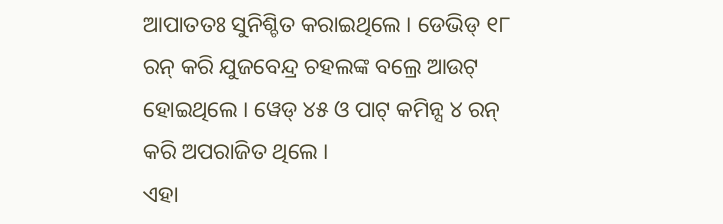ଆପାତତଃ ସୁନିଶ୍ଚିତ କରାଇଥିଲେ । ଡେଭିଡ୍ ୧୮ ରନ୍ କରି ଯୁଜବେନ୍ଦ୍ର ଚହଲଙ୍କ ବଲ୍ରେ ଆଉଟ୍ ହୋଇଥିଲେ । ୱେଡ୍ ୪୫ ଓ ପାଟ୍ କମିନ୍ସ ୪ ରନ୍ କରି ଅପରାଜିତ ଥିଲେ ।
ଏହା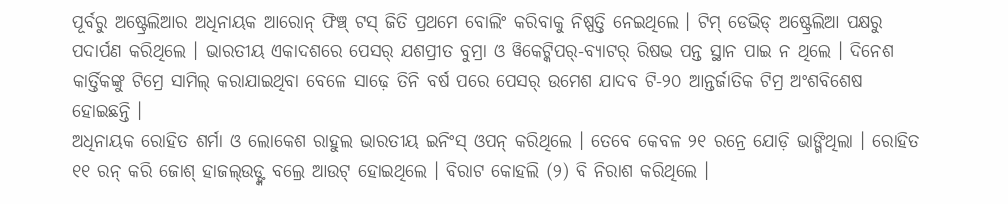ପୂର୍ବରୁ ଅଷ୍ଟ୍ରେଲିଆର ଅଧିନାୟକ ଆରୋନ୍ ଫିଞ୍ଚ୍ ଟସ୍ ଜିତି ପ୍ରଥମେ ବୋଲିଂ କରିବାକୁ ନିଷ୍ପତ୍ତି ନେଇଥିଲେ । ଟିମ୍ ଡେଭିଡ୍ ଅଷ୍ଟ୍ରେଲିଆ ପକ୍ଷରୁ ପଦାର୍ପଣ କରିଥିଲେ । ଭାରତୀୟ ଏକାଦଶରେ ପେସର୍ ଯଶପ୍ରୀତ ବୁମ୍ରା ଓ ୱିକେଟ୍କିପର୍-ବ୍ୟାଟର୍ ରିଷଭ ପନ୍ତ ସ୍ଥାନ ପାଇ ନ ଥିଲେ । ଦିନେଶ କାର୍ତ୍ତିକଙ୍କୁ ଟିମ୍ରେ ସାମିଲ୍ କରାଯାଇଥିବା ବେଳେ ସାଢ଼େ ତିନି ବର୍ଷ ପରେ ପେସର୍ ଉମେଶ ଯାଦବ ଟି-୨୦ ଆନ୍ତର୍ଜାତିକ ଟିମ୍ର ଅଂଶବିଶେଷ ହୋଇଛନ୍ତି ।
ଅଧିନାୟକ ରୋହିତ ଶର୍ମା ଓ ଲୋକେଶ ରାହୁଲ ଭାରତୀୟ ଇନିଂସ୍ ଓପନ୍ କରିଥିଲେ । ତେବେ କେବଳ ୨୧ ରନ୍ରେ ଯୋଡ଼ି ଭାଙ୍ଗିଥିଲା । ରୋହିତ ୧୧ ରନ୍ କରି ଜୋଶ୍ ହାଜଲ୍ଉଡ୍ଙ୍କ ବଲ୍ରେ ଆଉଟ୍ ହୋଇଥିଲେ । ବିରାଟ କୋହଲି (୨) ବି ନିରାଶ କରିଥିଲେ ।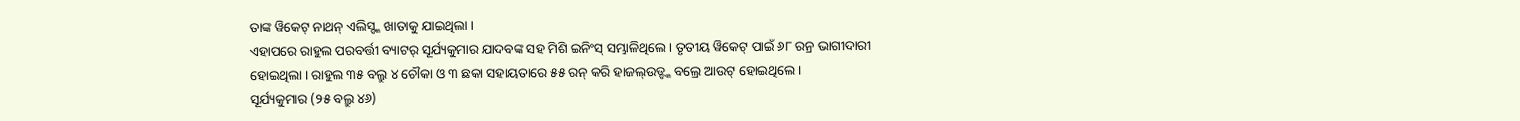ତାଙ୍କ ୱିକେଟ୍ ନାଥନ୍ ଏଲିସ୍ଙ୍କ ଖାତାକୁ ଯାଇଥିଲା ।
ଏହାପରେ ରାହୁଲ ପରବର୍ତ୍ତୀ ବ୍ୟାଟର୍ ସୂର୍ଯ୍ୟକୁମାର ଯାଦବଙ୍କ ସହ ମିଶି ଇନିଂସ୍ ସମ୍ଭାଳିଥିଲେ । ତୃତୀୟ ୱିକେଟ୍ ପାଇଁ ୬୮ ରନ୍ର ଭାଗୀଦାରୀ ହୋଇଥିଲା । ରାହୁଲ ୩୫ ବଲ୍ରୁ ୪ ଚୌକା ଓ ୩ ଛକା ସହାୟତାରେ ୫୫ ରନ୍ କରି ହାଜଲ୍ଉଡ୍ଙ୍କ ବଲ୍ରେ ଆଉଟ୍ ହୋଇଥିଲେ ।
ସୂର୍ଯ୍ୟକୁମାର (୨୫ ବଲ୍ରୁ ୪୬)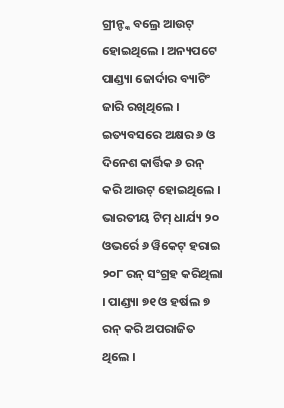ଗ୍ରୀନ୍ଙ୍କ ବଲ୍ରେ ଆଉଟ୍ ହୋଇଥିଲେ । ଅନ୍ୟପଟେ ପାଣ୍ଡ୍ୟା ଜୋର୍ଦାର ବ୍ୟାଟିଂ ଜାରି ରଖିଥିଲେ । ଇତ୍ୟବସରେ ଅକ୍ଷର ୬ ଓ ଦିନେଶ କାର୍ତ୍ତିକ ୬ ରନ୍ କରି ଆଉଟ୍ ହୋଇଥିଲେ । ଭାରତୀୟ ଟିମ୍ ଧାର୍ଯ୍ୟ ୨୦ ଓଭର୍ରେ ୬ ୱିକେଟ୍ ହରାଇ ୨୦୮ ରନ୍ ସଂଗ୍ରହ କରିଥିଲା । ପାଣ୍ଡ୍ୟା ୭୧ ଓ ହର୍ଷଲ ୭ ରନ୍ କରି ଅପରାଜିତ ଥିଲେ ।